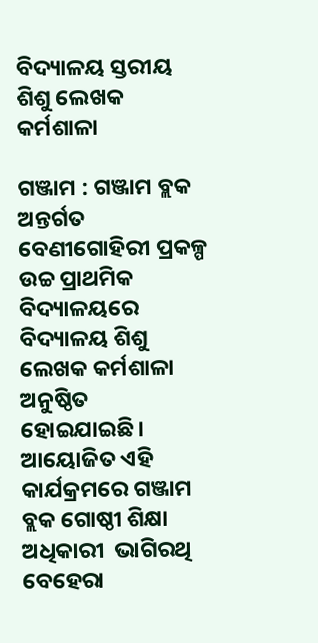ବିଦ୍ୟାଳୟ ସ୍ତରୀୟ ଶିଶୁ ଲେଖକ କର୍ମଶାଳା

ଗଞ୍ଜାମ : ଗଞ୍ଜାମ ବ୍ଲକ ଅନ୍ତର୍ଗତ ବେଣୀଗୋହିରୀ ପ୍ରକଳ୍ପ ଉଚ୍ଚ ପ୍ରାଥମିକ ବିଦ୍ୟାଳୟରେ ବିଦ୍ୟାଳୟ ଶିଶୁ ଲେଖକ କର୍ମଶାଳା ଅନୁଷ୍ଠିତ ହୋଇଯାଇଛି। ଆୟୋଜିତ ଏହି କାର୍ଯକ୍ରମରେ ଗଞ୍ଜାମ ବ୍ଲକ ଗୋଷ୍ଠୀ ଶିକ୍ଷା ଅଧିକାରୀ  ଭାଗିରଥି ବେହେରା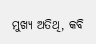ମୁଖ୍ୟ ଅତିଥି, କବି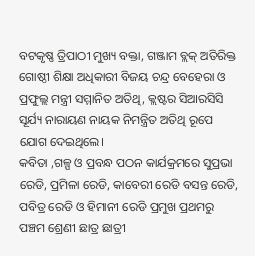ବଟକୃଷ୍ଣ ତ୍ରିପାଠୀ ମୁଖ୍ୟ ବକ୍ତା, ଗଞ୍ଜାମ ବ୍ଲକ୍ ଅତିରିକ୍ତ ଗୋଷ୍ଠୀ ଶିକ୍ଷା ଅଧିକାରୀ ବିଜୟ ଚନ୍ଦ୍ର ବେହେରା ଓ ପ୍ରଫୁଲ୍ଲ ମନ୍ତ୍ରୀ ସମ୍ମାନିତ ଅତିଥି, କ୍ଲଷ୍ଟର ସିଆରସିସି ସୂର୍ଯ୍ୟ ନାରାୟଣ ନାୟକ ନିମନ୍ତ୍ରିତ ଅତିଥି ରୂପେ ଯୋଗ ଦେଇଥିଲେ।
କବିତା ,ଗଳ୍ପ ଓ ପ୍ରବନ୍ଧ ପଠନ କାର୍ଯକ୍ରମରେ ସୁପ୍ରଭା ରେଡି, ପ୍ରମିଳା ରେଡି, କାବେରୀ ରେଡି ବସନ୍ତ ରେଡି, ପବିତ୍ର ରେଡି ଓ ହିମାନୀ ରେଡି ପ୍ରମୁଖ ପ୍ରଥମରୁ ପଞ୍ଚମ ଶ୍ରେଣୀ ଛାତ୍ର ଛାତ୍ରୀ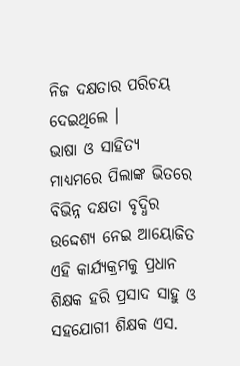ନିଜ ଦକ୍ଷତାର ପରିଚୟ ଦେଇଥିଲେ ।
ଭାଷା ଓ ସାହିତ୍ୟ ମାଧ୍ୟମରେ ପିଲାଙ୍କ ଭିତରେ ବିଭିନ୍ନ ଦକ୍ଷତା ବୃଦ୍ଧିର ଉଦ୍ଦେଶ୍ୟ ନେଇ ଆୟୋଜିତ ଏହି କାର୍ଯ୍ୟକ୍ରମକୁ ପ୍ରଧାନ ଶିକ୍ଷକ ହରି ପ୍ରସାଦ ସାହୁ ଓ ସହଯୋଗୀ ଶିକ୍ଷକ ଏସ.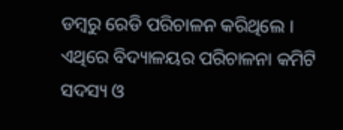ଡମ୍ବରୁ ରେଡି ପରିଚାଳନ କରିଥିଲେ । ଏଥିରେ ବିଦ୍ୟାଳୟର ପରିଚାଳନା କମିଟି ସଦସ୍ୟ ଓ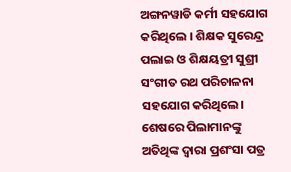ଅଙ୍ଗନୱାଡି କର୍ମୀ ସହଯୋଗ କରିଥିଲେ । ଶିକ୍ଷକ ସୁରେନ୍ଦ୍ର ପଲାଇ ଓ ଶିକ୍ଷୟତ୍ରୀ ସୁଶ୍ରୀ ସଂଗୀତ ରଥ ପରିଚାଳନା ସହଯୋଗ କରିଥିଲେ। ଶେଷରେ ପିଲାମାନଙ୍କୁ ଅତିଥିଙ୍କ ଦ୍ଵାରା ପ୍ରଶଂସା ପତ୍ର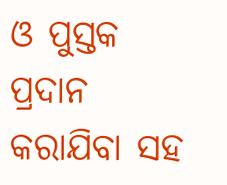ଓ ପୁସ୍ତକ ପ୍ରଦାନ କରାଯିବା ସହ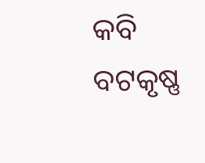କବି ବଟକୃଷ୍ଣ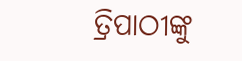ତ୍ରିପାଠୀଙ୍କୁ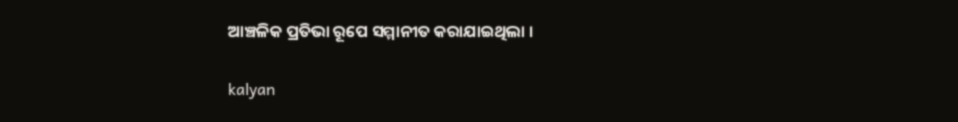ଆଞ୍ଚଳିକ ପ୍ରତିଭା ରୂପେ ସମ୍ମାନୀତ କରାଯାଇଥିଲା ।

kalyan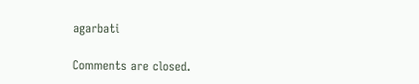agarbati

Comments are closed.